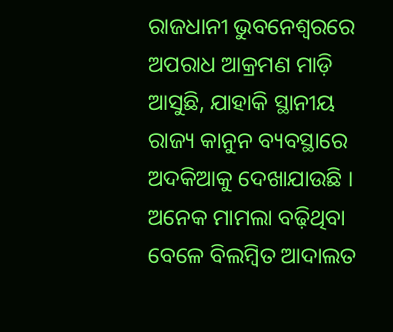ରାଜଧାନୀ ଭୁବନେଶ୍ବରରେ ଅପରାଧ ଆକ୍ରମଣ ମାଡ଼ି ଆସୁଛି, ଯାହାକି ସ୍ଥାନୀୟ ରାଜ୍ୟ କାନୁନ ବ୍ୟବସ୍ଥାରେ ଅଦକିଆକୁ ଦେଖାଯାଉଛି । ଅନେକ ମାମଲା ବଢ଼ିଥିବା ବେଳେ ବିଲମ୍ବିତ ଆଦାଲତ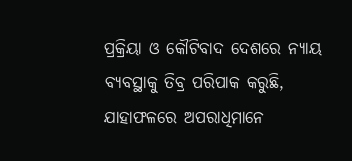ପ୍ରକ୍ରିୟା ଓ କୌଟିବାଦ ଦେଶରେ ନ୍ୟାୟ ବ୍ୟବସ୍ଥାକୁ ତିବ୍ର ପରିପାକ କରୁଛି, ଯାହାଫଳରେ ଅପରାଧିମାନେ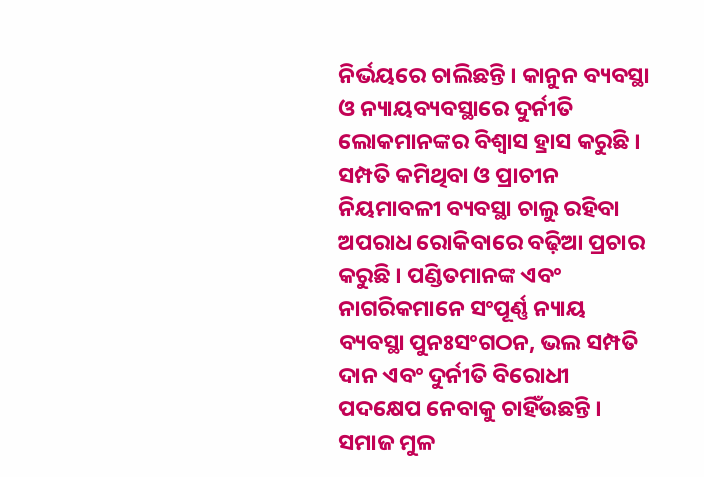ନିର୍ଭୟରେ ଚାଲିଛନ୍ତି । କାନୁନ ବ୍ୟବସ୍ଥା ଓ ନ୍ୟାୟବ୍ୟବସ୍ଥାରେ ଦୁର୍ନୀତି ଲୋକମାନଙ୍କର ବିଶ୍ବାସ ହ୍ରାସ କରୁଛି । ସମ୍ପତି କମିଥିବା ଓ ପ୍ରାଚୀନ ନିୟମାବଳୀ ବ୍ୟବସ୍ଥା ଚାଲୁ ରହିବା ଅପରାଧ ରୋକିବାରେ ବଢ଼ିଆ ପ୍ରଚାର କରୁଛି । ପଣ୍ଡିତମାନଙ୍କ ଏବଂ ନାଗରିକମାନେ ସଂପୂର୍ଣ୍ଣ ନ୍ୟାୟ ବ୍ୟବସ୍ଥା ପୁନଃସଂଗଠନ, ଭଲ ସମ୍ପତି ଦାନ ଏବଂ ଦୁର୍ନୀତି ବିରୋଧୀ ପଦକ୍ଷେପ ନେବାକୁ ଚାହିଁଉଛନ୍ତି । ସମାଜ ମୁଳ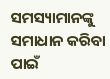ସମସ୍ୟାମାନଙ୍କୁ ସମାଧାନ କରିବା ପାଇଁ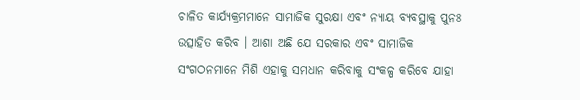ଚାଳିତ କାର୍ଯ୍ୟକ୍ରମମାନେ ସାମାଜିକ ସୁରକ୍ଷା ଏବଂ ନ୍ୟାୟ ବ୍ୟବସ୍ଥାକୁ ପୁନଃ ଉତ୍ସାହିତ କରିବ । ଆଶା ଅଛି ଯେ ସରକାର ଏବଂ ସାମାଜିକ ସଂଗଠନମାନେ ମିଶି ଏହାକୁ ସମଧାନ କରିବାକୁ ସଂକଳ୍ପ କରିବେ ଯାହା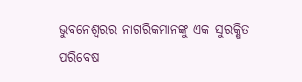ଭୁବନେଶ୍ବରର ନାଗରିକମାନଙ୍କୁ ଏକ ସୁରକ୍ଷିତ ପରିବେଷ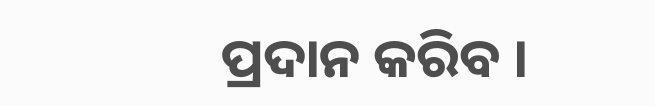ପ୍ରଦାନ କରିବ ।